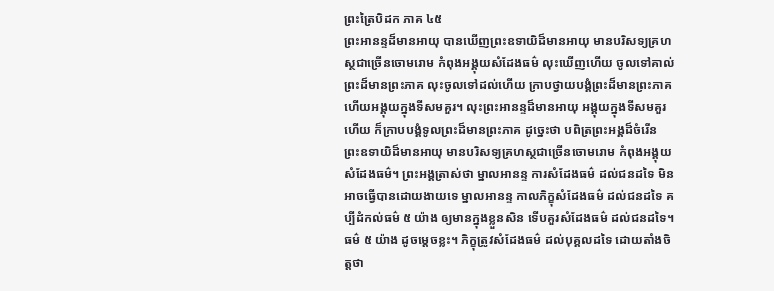ព្រះត្រៃបិដក ភាគ ៤៥
ព្រះអានន្ទដ៏មានអាយុ បានឃើញព្រះឧទាយិដ៏មានអាយុ មានបរិសទ្យគ្រហស្ថជាច្រើនចោមរោម កំពុងអង្គុយសំដែងធម៌ លុះឃើញហើយ ចូលទៅគាល់ព្រះដ៏មានព្រះភាគ លុះចូលទៅដល់ហើយ ក្រាបថ្វាយបង្គំព្រះដ៏មានព្រះភាគ ហើយអង្គុយក្នុងទីសមគួរ។ លុះព្រះអានន្ទដ៏មានអាយុ អង្គុយក្នុងទីសមគួរហើយ ក៏ក្រាបបង្គំទូលព្រះដ៏មានព្រះភាគ ដូច្នេះថា បពិត្រព្រះអង្គដ៏ចំរើន ព្រះឧទាយិដ៏មានអាយុ មានបរិសទ្យគ្រហស្ថជាច្រើនចោមរោម កំពុងអង្គុយសំដែងធម៌។ ព្រះអង្គត្រាស់ថា ម្នាលអានន្ទ ការសំដែងធម៌ ដល់ជនដទៃ មិនអាចធ្វើបានដោយងាយទេ ម្នាលអានន្ទ កាលភិក្ខុសំដែងធម៌ ដល់ជនដទៃ គប្បីដំកល់ធម៌ ៥ យ៉ាង ឲ្យមានក្នុងខ្លួនសិន ទើបគួរសំដែងធម៌ ដល់ជនដទៃ។ ធម៌ ៥ យ៉ាង ដូចម្តេចខ្លះ។ ភិក្ខុត្រូវសំដែងធម៌ ដល់បុគ្គលដទៃ ដោយតាំងចិត្តថា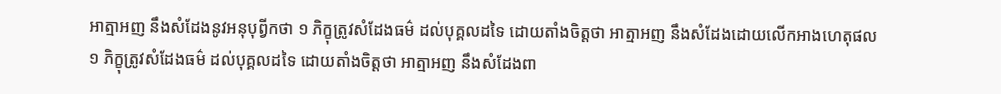អាត្មាអញ នឹងសំដែងនូវអនុបុព្វីកថា ១ ភិក្ខុត្រូវសំដែងធម៌ ដល់បុគ្គលដទៃ ដោយតាំងចិត្តថា អាត្មាអញ នឹងសំដែងដោយលើកអាងហេតុផល ១ ភិក្ខុត្រូវសំដែងធម៌ ដល់បុគ្គលដទៃ ដោយតាំងចិត្តថា អាត្មាអញ នឹងសំដែងពា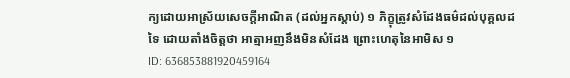ក្យដោយអាស្រ័យសេចក្តីអាណិត (ដល់អ្នកស្តាប់) ១ ភិក្ខុត្រូវសំដែងធម៌ដល់បុគ្គលដទៃ ដោយតាំងចិត្តថា អាត្មាអញនឹងមិនសំដែង ព្រោះហេតុនៃអាមិស ១
ID: 636853881920459164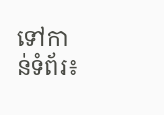ទៅកាន់ទំព័រ៖